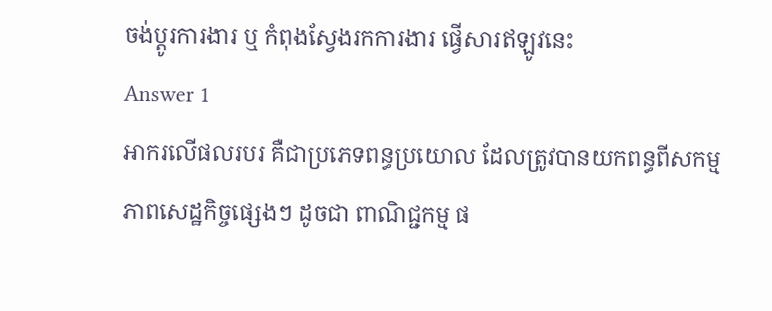ចង់ប្តូរការងារ ឬ កំពុងស្វែងរកការងារ ផ្វើសារឥឡូវនេះ
Answer 1
អាករលើផលរបរ គឺជាប្រភេទពន្ធប្រយោល ដែលត្រូវបានយកពន្ធពីសកម្មភាពសេដ្ឋកិច្ចផ្សេងៗ ដូចជា ពាណិជ្ជកម្ម ផ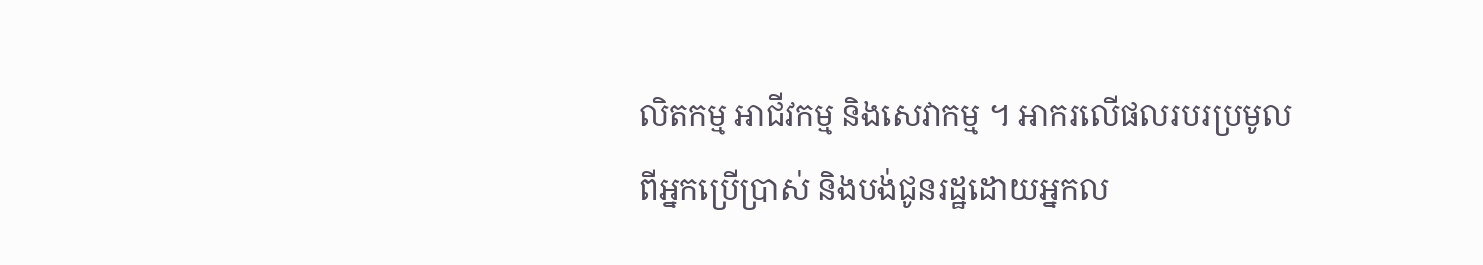លិតកម្ម អាជីវកម្ម និងសេវាកម្ម ។ អាករលើផលរបរប្រមូលពីអ្នកប្រើប្រាស់ និងបង់ជូនរដ្ឋដោយអ្នកល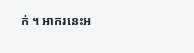ក់ ។ អាករនេះអ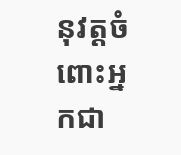នុវត្តចំពោះអ្នកជា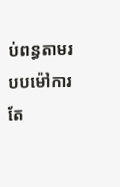ប់ពន្ធតាមរបបម៉ៅការតែ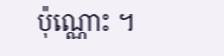ប៉ុណ្ណោះ ។